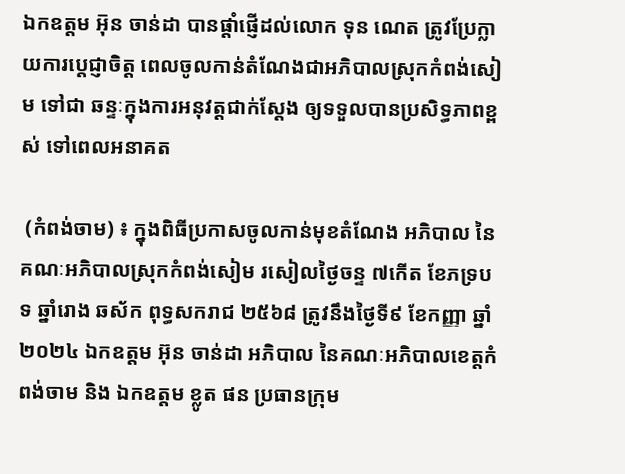ឯកឧត្តម អ៑ុន ចាន់ដា បានផ្តាំផ្ញើដល់លោក ទុន ណេត ត្រូវប្រែក្លាយការប្តេជ្ញាចិត្ត ពេលចូលកាន់តំណែងជាអភិបាលស្រុកកំពង់សៀម ទៅជា ឆន្ទៈក្នុងការអនុវត្តជាក់ស្តែង ឲ្យទទួលបានប្រសិទ្ធភាពខ្ពស់ ទៅពេលអនាគត

 (កំពង់ចាម) ៖ ក្នុងពិធីប្រកាសចូលកាន់មុខតំណែង អភិបាល នៃគណៈអភិបាលស្រុកកំពង់សៀម រសៀលថ្ងៃចន្ទ ៧កើត ខែភទ្របទ ឆ្នាំរោង ឆស័ក ពុទ្ធសករាជ ២៥៦៨ ត្រូវនឹងថ្ងៃទី៩ ខែកញ្ញា ឆ្នាំ២០២៤ ឯកឧត្តម អ៊ុន ចាន់ដា អភិបាល នៃគណៈអភិបាលខេត្តកំពង់ចាម និង ឯកឧត្តម ខ្លូត ផន ប្រធានក្រុម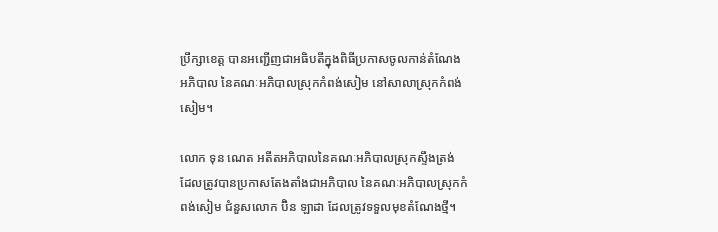ប្រឹក្សាខេត្ត បានអញ្ជើញជាអធិបតីក្នុងពិធីប្រកាសចូលកាន់តំណែង អភិបាល នៃគណៈអភិបាលស្រុកកំពង់សៀម នៅសាលាស្រុកកំពង់សៀម។

លោក ទុន ណេត អតីតអភិបាលនៃគណៈអភិបាលស្រុកស្ទឹងត្រង់ ដែលត្រូវបានប្រកាសតែងតាំងជាអភិបាល នៃគណៈអភិបាលស្រុកកំពង់សៀម ជំនួសលោក ប៊ិន ឡាដា ដែលត្រូវទទួលមុខតំណែងថ្មី។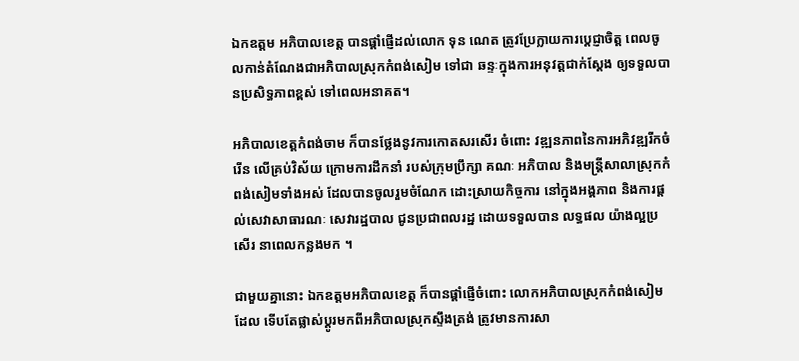ឯកឧត្តម អភិបាលខេត្ត បានផ្តាំផ្ញើដល់លោក ទុន ណេត ត្រូវប្រែក្លាយការប្តេជ្ញាចិត្ត ពេលចូលកាន់តំណែងជាអភិបាលស្រុកកំពង់សៀម ទៅជា ឆន្ទៈក្នុងការអនុវត្តជាក់ស្តែង ឲ្យទទួលបានប្រសិទ្ធភាពខ្ពស់ ទៅពេលអនាគត។

អភិបាលខេត្តកំពង់ចាម ក៏បានថ្លែងនូវការកោតសរសើរ ចំពោះ វឌ្ឍនភាពនៃការអភិវឌ្ឍរីកចំរើន លើគ្រប់វិស័យ ក្រោមការដឹកនាំ របស់ក្រុមប្រឹក្សា គណៈ អភិបាល និងមន្ត្រីសាលាស្រុកកំពង់សៀមទាំងអស់ ដែលបានចូលរួមចំណែក ដោះស្រាយកិច្ចការ នៅក្នុងអង្គភាព និងការផ្តល់សេវាសាធារណៈ សេវារដ្ឋបាល ជូនប្រជាពលរដ្ឋ ដោយទទួលបាន លទ្ធផល យ៉ាងល្អប្រសើរ នាពេលកន្លងមក ។

ជាមួយគ្នានោះ ឯកឧត្តមអភិបាលខេត្ត ក៏បានផ្តាំផ្ញើចំពោះ លោកអភិបាលស្រុកកំពង់សៀម ដែល ទើបតែផ្លាស់ប្តូរមកពីអភិបាលស្រុកស្ទឹងត្រង់ ត្រូវមានការសា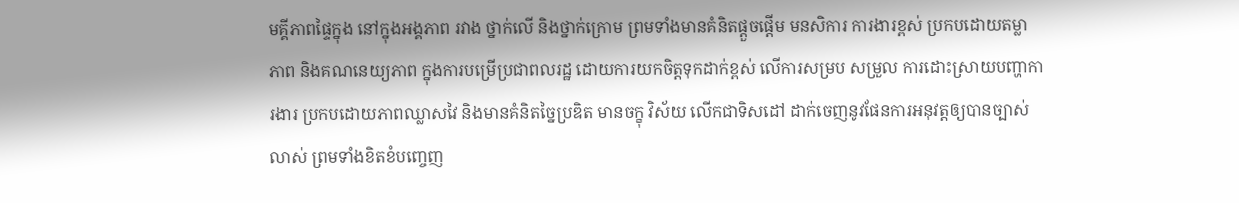មគ្គីភាពផ្ទៃក្នុង នៅក្នុងអង្គភាព រវាង ថ្នាក់លើ និងថ្នាក់ក្រោម ព្រមទាំងមានគំនិតផ្តួចផ្តើម មនសិការ ការងារខ្ពស់ ប្រកបដោយតម្លាភាព និងគណនេយ្យភាព ក្នុងការបម្រើប្រជាពលរដ្ឋ ដោយការយកចិត្តទុកដាក់ខ្ពស់ លើការសម្រប សម្រួល ការដោះស្រាយបញ្ហាការងារ ប្រកបដោយភាពឈ្លាសវៃ និងមានគំនិតច្នៃប្រឌិត មានចក្ខុ វិស័យ លើកជាទិសដៅ ដាក់ចេញនូវផែនការអនុវត្តឲ្យបានច្បាស់លាស់ ព្រមទាំងខិតខំបញ្ចេញ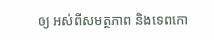ឲ្យ អស់ពីសមត្ថភាព និងទេពកោ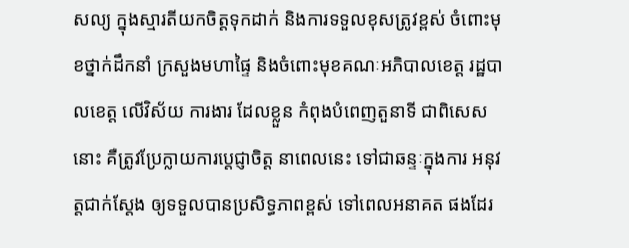សល្យ ក្នុងស្មារតីយកចិត្តទុកដាក់ និងការទទួលខុសត្រូវខ្ពស់ ចំពោះមុខថ្នាក់ដឹកនាំ ក្រសួងមហាផ្ទៃ និងចំពោះមុខគណៈអភិបាលខេត្ត រដ្ឋបាលខេត្ត លើវិស័យ ការងារ ដែលខ្លួន កំពុងបំពេញតួនាទី ជាពិសេសនោះ គឺត្រូវប្រែក្លាយការប្តេជ្ញាចិត្ត នាពេលនេះ ទៅជាឆន្ទៈក្នុងការ អនុវត្តជាក់ស្តែង ឲ្យទទួលបានប្រសិទ្ធភាពខ្ពស់ ទៅពេលអនាគត ផងដែរ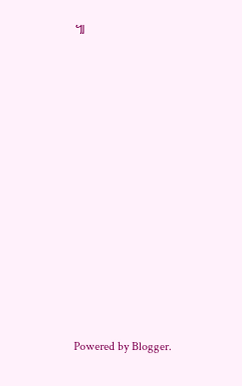៕

















Powered by Blogger.